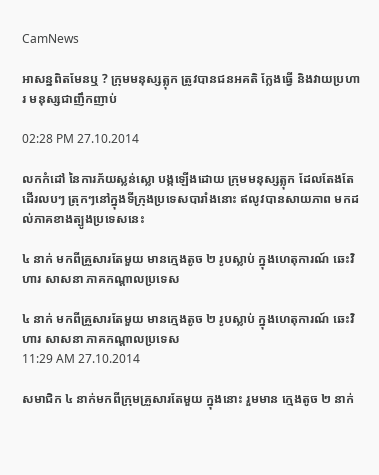CamNews

អាសន្នពិតមែនឬ ? ក្រុមមនុស្សត្លុក ត្រូវបានជនអគតិ ក្លែងធ្វើ និងវាយប្រហារ មនុស្សជាញឹកញាប់

02:28 PM 27.10.2014

លកកំដៅ នៃការភ័យស្លន់ស្លោ បង្កឡើងដោយ ក្រុមមនុស្សត្លុក ដែលតែងតែដើរលបៗ ត្រុកៗនៅក្នុងទីក្រុងប្រទេសបារាំងនោះ ឥលូវបានសាយភាព មកដល់ភាគខាងត្បូងប្រទេសនេះ

៤ នាក់ មកពីគ្រួសារតែមួយ មានក្មេងតូច ២ រូបស្លាប់ ក្នុងហេតុការណ៍ ឆេះវិហារ សាសនា ភាគកណ្តាលប្រទេស

៤ នាក់ មកពីគ្រួសារតែមួយ មានក្មេងតូច ២ រូបស្លាប់ ក្នុងហេតុការណ៍ ឆេះវិហារ សាសនា ភាគកណ្តាលប្រទេស
11:29 AM 27.10.2014

សមាជិក ៤ នាក់មកពីក្រុមគ្រួសារតែមួយ ក្នុងនោះ រួមមាន ក្មេងតូច ២ នាក់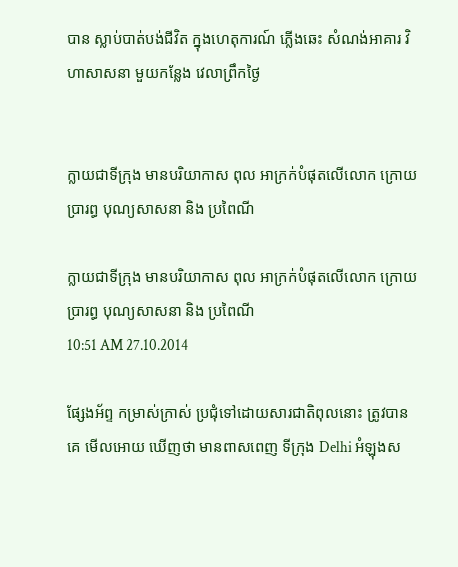បាន ស្លាប់បាត់បង់ជីវិត ក្នុងហេតុការណ៍ ភ្លើងឆេះ សំណង់អាគារ វិហាសាសនា មួយកន្លែង វេលាព្រឹកថ្ងៃ


ក្លាយជាទីក្រុង មានបរិយាកាស ពុល អាក្រក់បំផុតលើលោក ក្រោយប្រារព្ធ បុណ្យសាសនា និង ប្រពៃណី

ក្លាយជាទីក្រុង មានបរិយាកាស ពុល អាក្រក់បំផុតលើលោក ក្រោយប្រារព្ធ បុណ្យសាសនា និង ប្រពៃណី
10:51 AM 27.10.2014

ផ្សែងអ័ព្ទ កម្រាស់ក្រាស់ ប្រជុំទៅដោយសារជាតិពុលនោះ ត្រូវបានគេ មើលអោយ ឃើញថា មានពាសពេញ ទីក្រុង Delhi អំឡុងស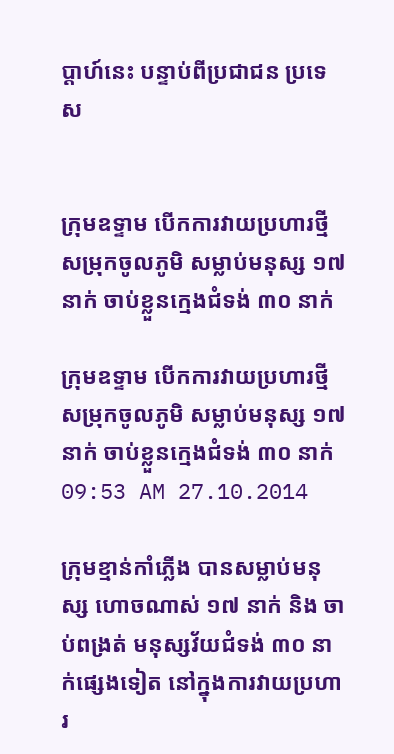ប្តាហ៍នេះ បន្ទាប់ពីប្រជាជន ប្រទេស


ក្រុមឧទ្ទាម បើកការវាយប្រហារថ្មី សម្រុកចូលភូមិ សម្លាប់មនុស្ស ១៧ នាក់ ចាប់ខ្លួនក្មេងជំទង់ ៣០ នាក់

ក្រុមឧទ្ទាម បើកការវាយប្រហារថ្មី សម្រុកចូលភូមិ សម្លាប់មនុស្ស ១៧ នាក់ ចាប់ខ្លួនក្មេងជំទង់ ៣០ នាក់
09:53 AM 27.10.2014

ក្រុមខ្មាន់កាំភ្លើង បានសម្លាប់មនុស្ស ហោចណាស់ ១៧ នាក់ និង ចាប់ពង្រត់ មនុស្សវ័យជំទង់ ៣០ នាក់ផ្សេងទៀត នៅក្នុងការវាយប្រហារ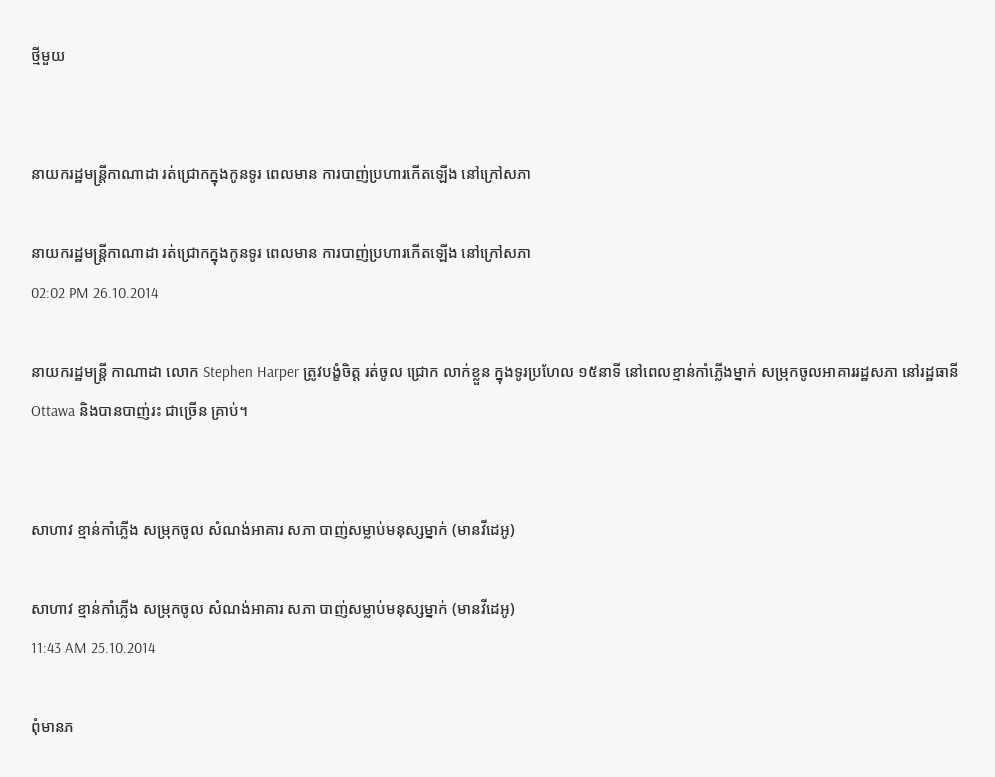ថ្មីមួយ


នាយករដ្ឋមន្ដ្រីកាណាដា រត់ជ្រោកក្នុងកូនទូរ ពេលមាន ការបាញ់ប្រហារកើតឡើង នៅក្រៅសភា

នាយករដ្ឋមន្ដ្រីកាណាដា រត់ជ្រោកក្នុងកូនទូរ ពេលមាន ការបាញ់ប្រហារកើតឡើង នៅក្រៅសភា
02:02 PM 26.10.2014

នាយករដ្ឋមន្ដ្រី កាណាដា លោក Stephen Harper ត្រូវបង្ខំចិត្ត រត់ចូល ជ្រោក លាក់ខ្លួន ក្នុងទូរប្រហែល ១៥នាទី នៅពេលខ្មាន់កាំភ្លើងម្នាក់ សម្រុកចូលអាគាររដ្ឋសភា នៅរដ្ឋធានី Ottawa និងបានបាញ់រះ ជាច្រើន គ្រាប់។


សាហាវ ខ្មាន់កាំភ្លើង សម្រុកចូល សំណង់អាគារ សភា បាញ់សម្លាប់មនុស្សម្នាក់ (មានវីដេអូ)

សាហាវ ខ្មាន់កាំភ្លើង សម្រុកចូល សំណង់អាគារ សភា បាញ់សម្លាប់មនុស្សម្នាក់ (មានវីដេអូ)
11:43 AM 25.10.2014

ពុំមានភ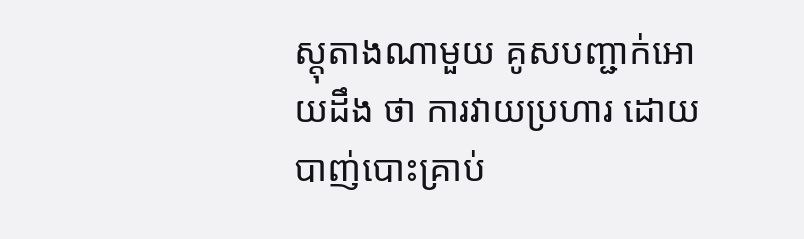ស្តុតាងណាមួយ គូសបញ្ជាក់អោយដឹង ថា ការវាយប្រហារ ដោយ បាញ់បោះគ្រាប់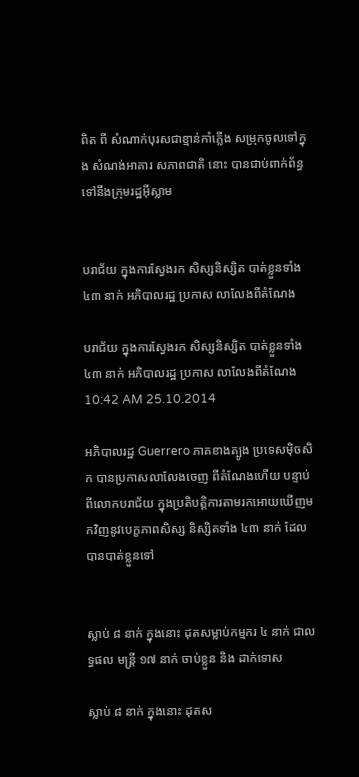ពិត ពី សំណាក់បុរសជាខ្មាន់កាំភ្លើង សម្រុកចូលទៅក្នុង សំណង់អាគារ សភាពជាតិ នោះ បានជាប់ពាក់ព័ន្ធ ទៅនឹងក្រុមរដ្ឋអ៊ីស្លាម


បរាជ័យ ក្នុងការស្វែងរក សិស្សនិស្សិត បាត់ខ្លួនទាំង ៤៣ នាក់ អភិបាលរដ្ឋ ប្រកាស លាលែងពីតំណែង

បរាជ័យ ក្នុងការស្វែងរក សិស្សនិស្សិត បាត់ខ្លួនទាំង ៤៣ នាក់ អភិបាលរដ្ឋ ប្រកាស លាលែងពីតំណែង
10:42 AM 25.10.2014

អភិបាលរដ្ឋ Guerrero ភាគខាងត្បូង ប្រទេសម៉ិចសិក បានប្រកាសលាលែងចេញ ពីតំណែងហើយ បន្ទាប់ពីលោកបរាជ័យ ក្នុងប្រតិបត្តិការតាមរកអោយឃើញមកវិញនូវបេក្ខភាពសិស្ស និស្សិតទាំង ៤៣ នាក់ ដែលបានបាត់ខ្លួនទៅ


ស្លាប់ ៨ នាក់ ក្នុងនោះ ដុតសម្លាប់កម្មករ ៤ នាក់ ជាលទ្ធផល មន្រ្តី ១៧ នាក់ ចាប់ខ្លួន និង ដាក់ទោស

ស្លាប់ ៨ នាក់ ក្នុងនោះ ដុតស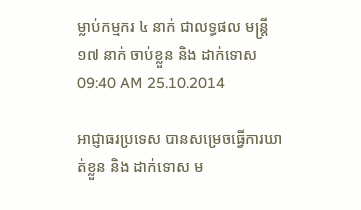ម្លាប់កម្មករ ៤ នាក់ ជាលទ្ធផល មន្រ្តី ១៧ នាក់ ចាប់ខ្លួន និង ដាក់ទោស
09:40 AM 25.10.2014

អាជ្ញាធរប្រទេស បានសម្រេចធ្វើការឃាត់ខ្លួន និង ដាក់ទោស ម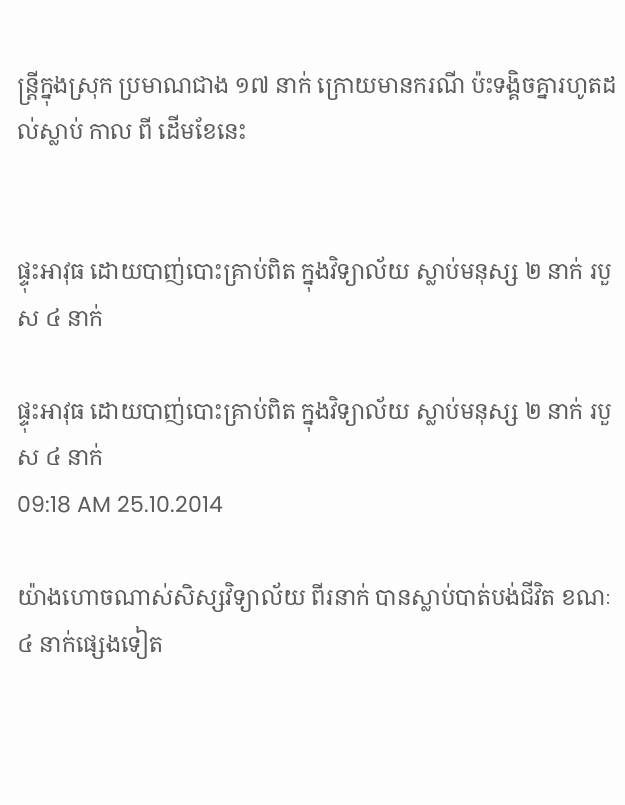ន្រ្តីក្នុងស្រុក ប្រមាណជាង ១៧ នាក់ ក្រោយមានករណី ប៉ះទង្គិចគ្នារហូតដល់ស្លាប់ កាល ពី ដើមខែនេះ


ផ្ទុះអាវុធ ដោយបាញ់បោះគ្រាប់ពិត ក្នុងវិទ្យាល័យ ស្លាប់មនុស្ស ២ នាក់ របួស ៤ នាក់

ផ្ទុះអាវុធ ដោយបាញ់បោះគ្រាប់ពិត ក្នុងវិទ្យាល័យ ស្លាប់មនុស្ស ២ នាក់ របួស ៤ នាក់
09:18 AM 25.10.2014

យ៉ាងហោចណាស់សិស្សវិទ្យាល័យ ពីរនាក់ បានស្លាប់បាត់បង់ជីវិត ខណៈ ៤ នាក់ផ្សេងទៀត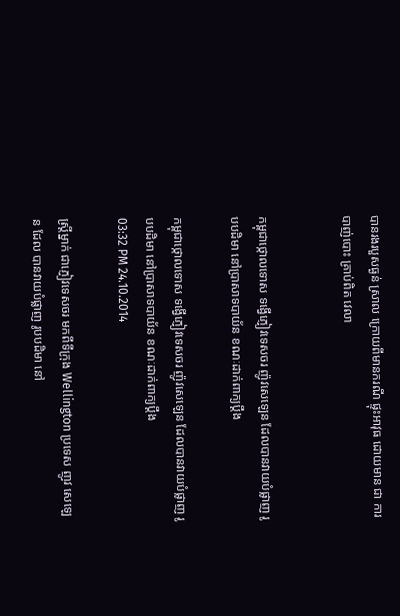បានរងរបួសធ្ងន់ ស្រាល ក្រោយពីមានករណី ផ្ទុះអាវុធ ដោយមាន ជា ការបាញ់បោះ គ្រាប់ពិត វេលា


កម្ពុជាថ្កោលទោស ទង្វើភ្ញៀវទេសចរ ញ៉ូវសេឡេន ដែលបានវាយបំផ្លាញ រូបបដិមា នៅប្រាសាទបាយ័ន ខណៈដាក់ពាក្យប្តឹង

កម្ពុជាថ្កោលទោស ទង្វើភ្ញៀវទេសចរ ញ៉ូវសេឡេន ដែលបានវាយបំផ្លាញ រូបបដិមា នៅប្រាសាទបាយ័ន ខណៈដាក់ពាក្យប្តឹង
03:32 PM 24.10.2014

ស្ត្រីម្នាក់ ជាភ្ញៀវទេសចរ មកពីទីក្រុង Wellington ប្រទេស ញូវ សេឡេន ដែល បានវាយបំផ្លាញ រូបបដិមា នៅ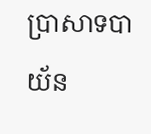ប្រាសាទបាយ័ន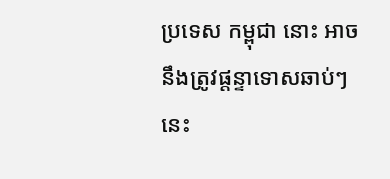ប្រទេស កម្ពុជា នោះ អាចនឹងត្រូវផ្តន្ទាទោសឆាប់ៗ នេះ